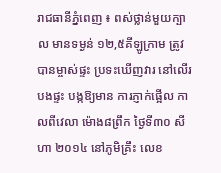រាជធានីភ្នំពេញ ៖ ពស់ថ្លាន់មួយក្បាល មានទម្ងន់ ១២,៥គីឡូក្រាម ត្រូវបានម្ចាស់ផ្ទះ ប្រទះឃើញវារ នៅលើរបងផ្ទះ បង្កឱ្យមាន ការភ្ញាក់ផ្អើល កាលពីវេលា ម៉ោង៨ព្រឹក ថ្ងៃទី៣០ សីហា ២០១៤ នៅភូមិគ្រឹះ លេខ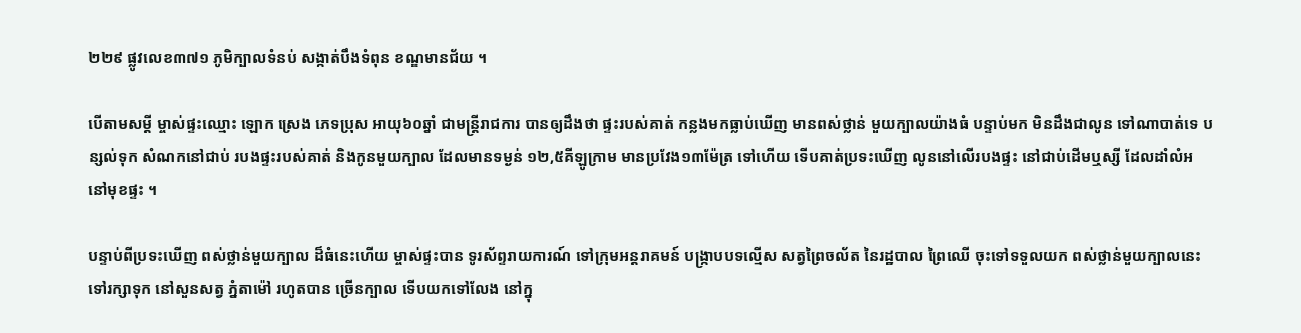២២៩ ផ្លូវលេខ៣៧១ ភូមិក្បាលទំនប់ សង្កាត់បឹងទំពុន ខណ្ឌមានជ័យ ។

បើតាមសម្តី ម្ចាស់ផ្ទះឈ្មោះ ឡោក ស្រេង ភេទប្រុស អាយុ៦០ឆ្នាំ ជាមន្ត្រីរាជការ បានឲ្យដឹងថា ផ្ទះរបស់គាត់ កន្លងមកធ្លាប់ឃើញ មានពស់ថ្លាន់ មួយក្បាលយ៉ាងធំ បន្ទាប់មក មិនដឹងជាលូន ទៅណាបាត់ទេ បន្សល់ទុក សំណកនៅជាប់ របងផ្ទះរបស់គាត់ និងកូនមួយក្បាល ដែលមានទម្ងន់ ១២,៥គីឡូក្រាម មានប្រវែង១៣ម៉ែត្រ ទៅហើយ ទើបគាត់ប្រទះឃើញ លូននៅលើរបងផ្ទះ នៅជាប់ដើមឬស្សី ដែលដាំលំអ នៅមុខផ្ទះ ។

បន្ទាប់ពីប្រទះឃើញ ពស់ថ្លាន់មួយក្បាល ដ៏ធំនេះហើយ ម្ចាស់ផ្ទះបាន ទូរស័ព្ទរាយការណ៍ ទៅក្រុមអន្តរាគមន៍ បង្ក្រាបបទល្មើស សត្វព្រៃចល័ត នៃរដ្ឋបាល ព្រៃឈើ ចុះទៅទទួលយក ពស់ថ្លាន់មួយក្បាលនេះ ទៅរក្សាទុក នៅសួនសត្វ ភ្នំតាម៉ៅ រហូតបាន ច្រើនក្បាល ទើបយកទៅលែង នៅក្នុ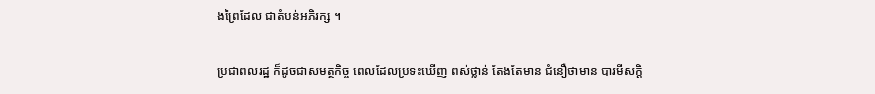ងព្រៃដែល ជាតំបន់អភិរក្ស ។

ប្រជាពលរដ្ឋ ក៏ដូចជាសមត្ថកិច្ច ពេលដែលប្រទះឃើញ ពស់ថ្លាន់ តែងតែមាន ជំនឿថាមាន បារមីសក្តិ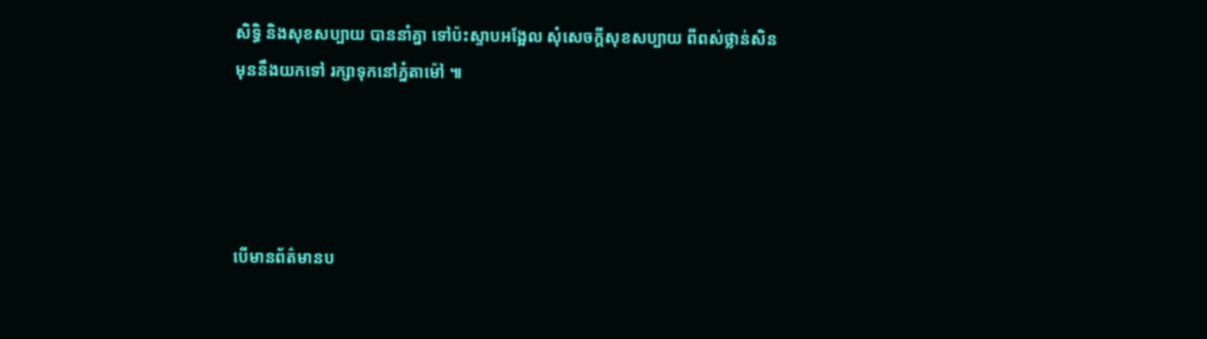សិទ្ធិ និងសុខសប្បាយ បាននាំគ្នា ទៅប៉ះស្ទាបអង្អែល សុំសេចក្តីសុខសប្បាយ ពីពស់ថ្លាន់សិន មុននឹងយកទៅ រក្សាទុកនៅភ្នំតាម៉ៅ ៕




បើមានព័ត៌មានប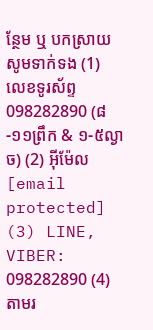ន្ថែម ឬ បកស្រាយសូមទាក់ទង (1) លេខទូរស័ព្ទ 098282890 (៨-១១ព្រឹក & ១-៥ល្ងាច) (2) អ៊ីម៉ែល [email protected] (3) LINE, VIBER: 098282890 (4) តាមរ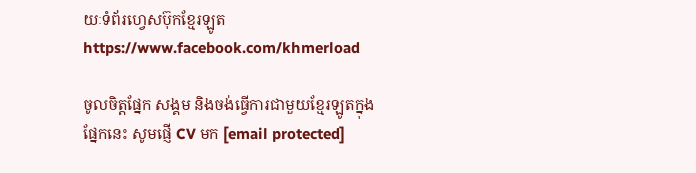យៈទំព័រហ្វេសប៊ុកខ្មែរឡូត https://www.facebook.com/khmerload

ចូលចិត្តផ្នែក សង្គម និងចង់ធ្វើការជាមួយខ្មែរឡូតក្នុងផ្នែកនេះ សូមផ្ញើ CV មក [email protected]